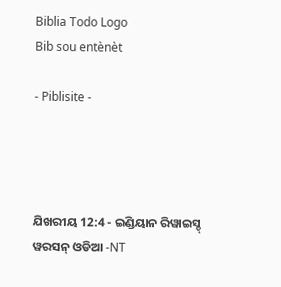Biblia Todo Logo
Bib sou entènèt

- Piblisite -




ଯିଖରୀୟ 12:4 - ଇଣ୍ଡିୟାନ ରିୱାଇସ୍ଡ୍ ୱରସନ୍ ଓଡିଆ -NT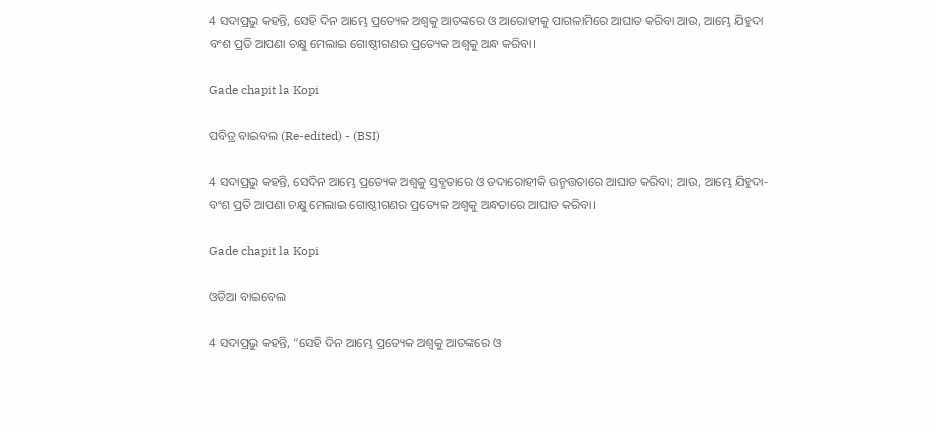4 ସଦାପ୍ରଭୁ କହନ୍ତି, ସେହି ଦିନ ଆମ୍ଭେ ପ୍ରତ୍ୟେକ ଅଶ୍ୱକୁ ଆତଙ୍କରେ ଓ ଆରୋହୀକୁ ପାଗଳାମିରେ ଆଘାତ କରିବା ଆଉ, ଆମ୍ଭେ ଯିହୁଦା ବଂଶ ପ୍ରତି ଆପଣା ଚକ୍ଷୁ ମେଲାଇ ଗୋଷ୍ଠୀଗଣର ପ୍ରତ୍ୟେକ ଅଶ୍ୱକୁ ଅନ୍ଧ କରିବା।

Gade chapit la Kopi

ପବିତ୍ର ବାଇବଲ (Re-edited) - (BSI)

4 ସଦାପ୍ରଭୁ କହନ୍ତି, ସେଦିନ ଆମ୍ଭେ ପ୍ରତ୍ୟେକ ଅଶ୍ଵକୁ ସ୍ତବ୍ଧତାରେ ଓ ତଦାରୋହୀକି ଉନ୍ମତ୍ତତାରେ ଆଘାତ କରିବା; ଆଉ, ଆମ୍ଭେ ଯିହୁଦା-ବଂଶ ପ୍ରତି ଆପଣା ଚକ୍ଷୁ ମେଲାଇ ଗୋଷ୍ଠୀଗଣର ପ୍ରତ୍ୟେକ ଅଶ୍ଵକୁ ଅନ୍ଧତାରେ ଆଘାତ କରିବା।

Gade chapit la Kopi

ଓଡିଆ ବାଇବେଲ

4 ସଦାପ୍ରଭୁ କହନ୍ତି, “ସେହି ଦିନ ଆମ୍ଭେ ପ୍ରତ୍ୟେକ ଅଶ୍ୱକୁ ଆତଙ୍କରେ ଓ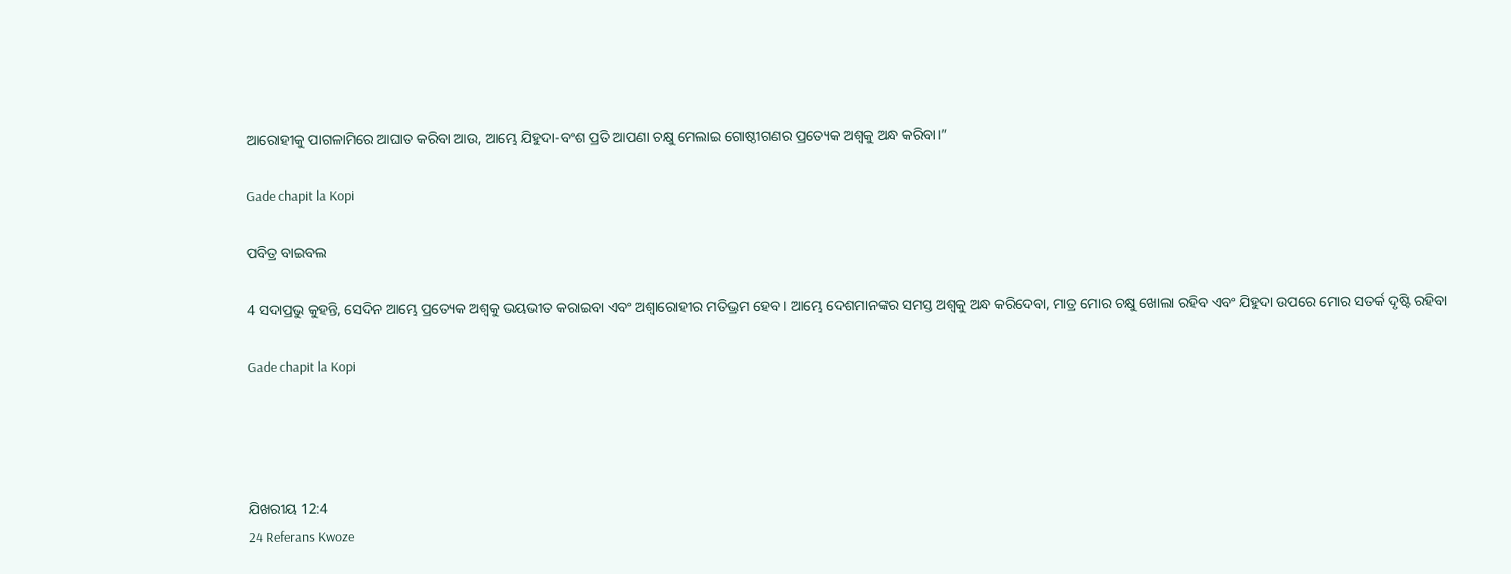ଆରୋହୀକୁ ପାଗଳାମିରେ ଆଘାତ କରିବା ଆଉ, ଆମ୍ଭେ ଯିହୁଦା-ବଂଶ ପ୍ରତି ଆପଣା ଚକ୍ଷୁ ମେଲାଇ ଗୋଷ୍ଠୀଗଣର ପ୍ରତ୍ୟେକ ଅଶ୍ୱକୁ ଅନ୍ଧ କରିବା।”

Gade chapit la Kopi

ପବିତ୍ର ବାଇବଲ

4 ସଦାପ୍ରଭୁ କୁହନ୍ତି, ସେଦିନ ଆମ୍ଭେ ପ୍ରତ୍ୟେକ ଅଶ୍ୱକୁ ଭୟଭୀତ କରାଇବା ଏବଂ ଅଶ୍ୱାରୋହୀର ମତିଭ୍ରମ ହେବ। ଆମ୍ଭେ ଦେଶମାନଙ୍କର ସମସ୍ତ ଅଶ୍ୱକୁ ଅନ୍ଧ କରିଦେବା, ମାତ୍ର ମୋର ଚକ୍ଷୁ ଖୋଲା ରହିବ ଏବଂ ଯିହୁଦା ଉପରେ ମୋର ସତର୍କ ଦୃଷ୍ଟି ରହିବା

Gade chapit la Kopi




ଯିଖରୀୟ 12:4
24 Referans Kwoze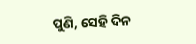ପୁଣି, ସେହି ଦିନ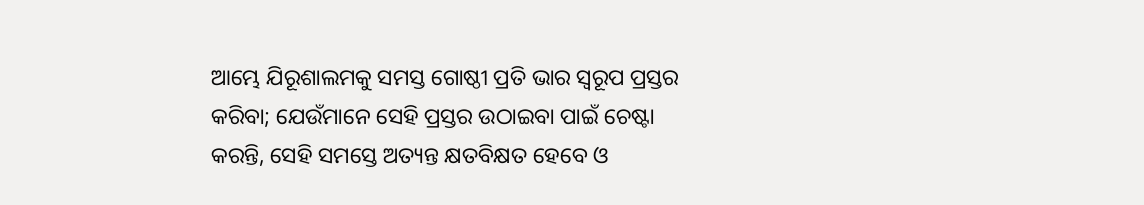ଆମ୍ଭେ ଯିରୂଶାଲମକୁ ସମସ୍ତ ଗୋଷ୍ଠୀ ପ୍ରତି ଭାର ସ୍ୱରୂପ ପ୍ରସ୍ତର କରିବା; ଯେଉଁମାନେ ସେହି ପ୍ରସ୍ତର ଉଠାଇବା ପାଇଁ ଚେଷ୍ଟା କରନ୍ତି, ସେହି ସମସ୍ତେ ଅତ୍ୟନ୍ତ କ୍ଷତବିକ୍ଷତ ହେବେ ଓ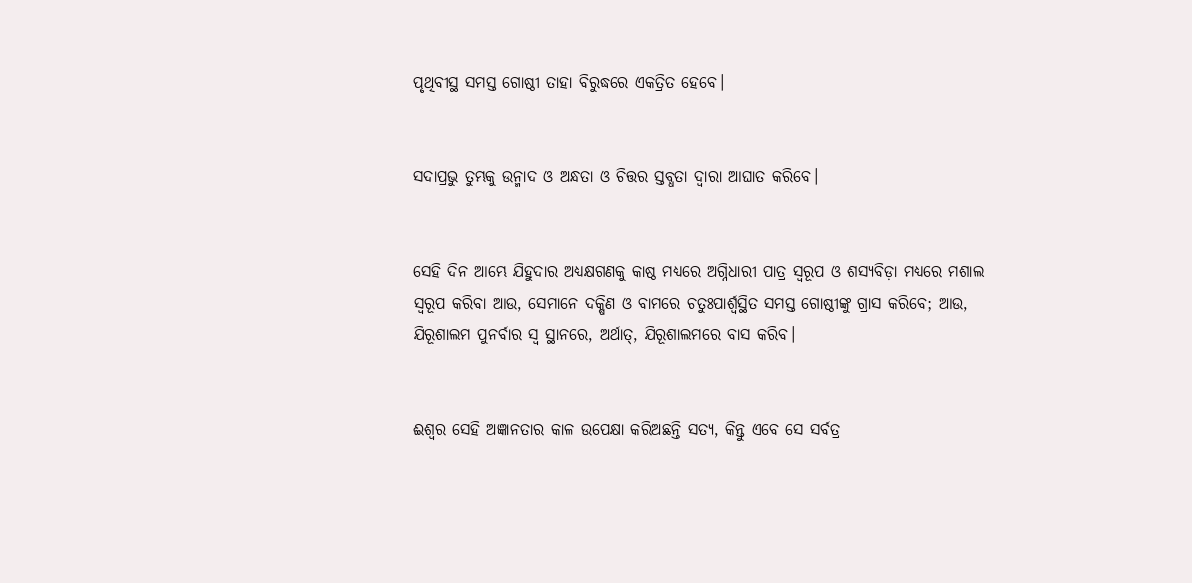ପୃଥିବୀସ୍ଥ ସମସ୍ତ ଗୋଷ୍ଠୀ ତାହା ବିରୁଦ୍ଧରେ ଏକତ୍ରିତ ହେବେ।


ସଦାପ୍ରଭୁ ତୁମ୍ଭକୁ ଉନ୍ମାଦ ଓ ଅନ୍ଧତା ଓ ଚିତ୍ତର ସ୍ତବ୍ଧତା ଦ୍ୱାରା ଆଘାତ କରିବେ।


ସେହି ଦିନ ଆମ୍ଭେ ଯିହୁଦାର ଅଧ୍ୟକ୍ଷଗଣକୁ କାଷ୍ଠ ମଧ୍ୟରେ ଅଗ୍ନିଧାରୀ ପାତ୍ର ସ୍ୱରୂପ ଓ ଶସ୍ୟବିଡ଼ା ମଧ୍ୟରେ ମଶାଲ ସ୍ୱରୂପ କରିବା ଆଉ, ସେମାନେ ଦକ୍ଷିଣ ଓ ବାମରେ ଚତୁଃପାର୍ଶ୍ଵସ୍ଥିତ ସମସ୍ତ ଗୋଷ୍ଠୀଙ୍କୁ ଗ୍ରାସ କରିବେ; ଆଉ, ଯିରୂଶାଲମ ପୁନର୍ବାର ସ୍ୱ ସ୍ଥାନରେ, ଅର୍ଥାତ୍‍, ଯିରୂଶାଲମରେ ବାସ କରିବ।


ଈଶ୍ବର ସେହି ଅଜ୍ଞାନତାର କାଳ ଉପେକ୍ଷା କରିଅଛନ୍ତି ସତ୍ୟ, କିନ୍ତୁ ଏବେ ସେ ସର୍ବତ୍ର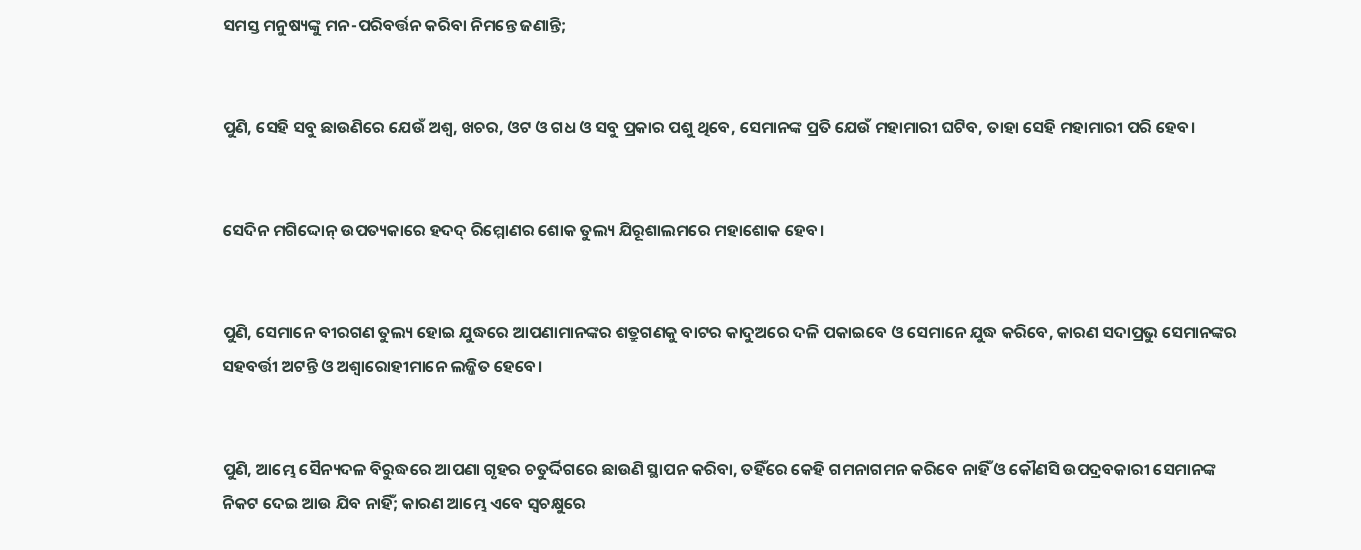ସମସ୍ତ ମନୁଷ୍ୟଙ୍କୁ ମନ-ପରିବର୍ତ୍ତନ କରିବା ନିମନ୍ତେ ଜଣାନ୍ତି;


ପୁଣି, ସେହି ସବୁ ଛାଉଣିରେ ଯେଉଁ ଅଶ୍ୱ, ଖଚର, ଓଟ ଓ ଗଧ ଓ ସବୁ ପ୍ରକାର ପଶୁ ଥିବେ, ସେମାନଙ୍କ ପ୍ରତି ଯେଉଁ ମହାମାରୀ ଘଟିବ, ତାହା ସେହି ମହାମାରୀ ପରି ହେବ।


ସେଦିନ ମଗିଦ୍ଦୋନ୍‍ ଉପତ୍ୟକାରେ ହଦଦ୍‍ ରିମ୍ମୋଣର ଶୋକ ତୁଲ୍ୟ ଯିରୂଶାଲମରେ ମହାଶୋକ ହେବ।


ପୁଣି, ସେମାନେ ବୀରଗଣ ତୁଲ୍ୟ ହୋଇ ଯୁଦ୍ଧରେ ଆପଣାମାନଙ୍କର ଶତ୍ରୁଗଣକୁ ବାଟର କାଦୁଅରେ ଦଳି ପକାଇବେ ଓ ସେମାନେ ଯୁଦ୍ଧ କରିବେ, କାରଣ ସଦାପ୍ରଭୁ ସେମାନଙ୍କର ସହବର୍ତ୍ତୀ ଅଟନ୍ତି ଓ ଅଶ୍ୱାରୋହୀମାନେ ଲଜ୍ଜିତ ହେବେ।


ପୁଣି, ଆମ୍ଭେ ସୈନ୍ୟଦଳ ବିରୁଦ୍ଧରେ ଆପଣା ଗୃହର ଚତୁର୍ଦ୍ଦିଗରେ ଛାଉଣି ସ୍ଥାପନ କରିବା, ତହିଁରେ କେହି ଗମନାଗମନ କରିବେ ନାହିଁ ଓ କୌଣସି ଉପଦ୍ରବକାରୀ ସେମାନଙ୍କ ନିକଟ ଦେଇ ଆଉ ଯିବ ନାହିଁ; କାରଣ ଆମ୍ଭେ ଏବେ ସ୍ୱଚକ୍ଷୁରେ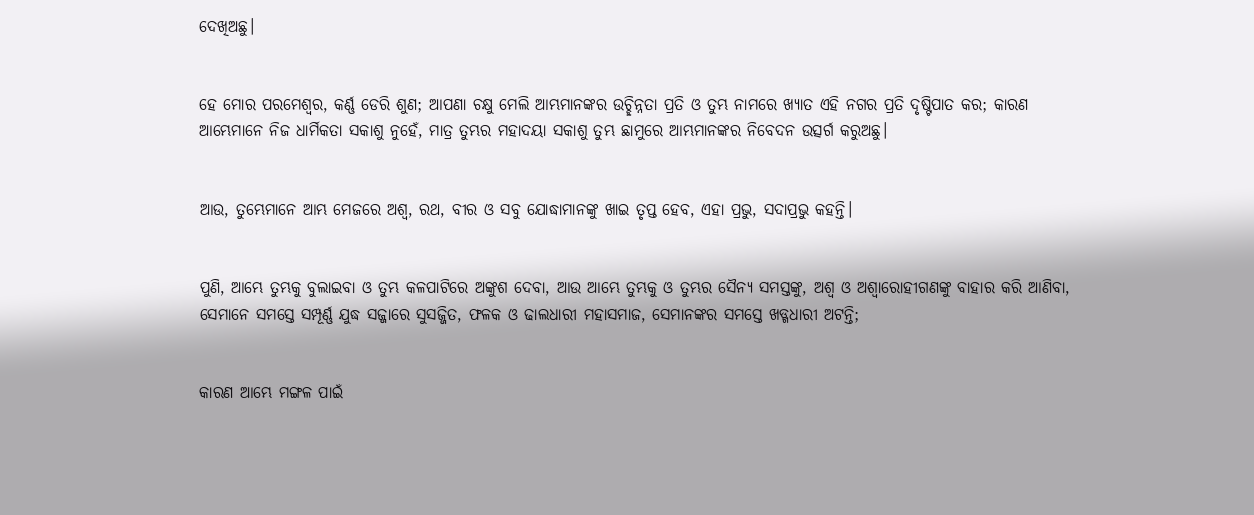ଦେଖିଅଛୁ।


ହେ ମୋର ପରମେଶ୍ୱର, କର୍ଣ୍ଣ ଡେରି ଶୁଣ; ଆପଣା ଚକ୍ଷୁ ମେଲି ଆମ୍ଭମାନଙ୍କର ଉଚ୍ଛିନ୍ନତା ପ୍ରତି ଓ ତୁମ୍ଭ ନାମରେ ଖ୍ୟାତ ଏହି ନଗର ପ୍ରତି ଦୃଷ୍ଟିପାତ କର; କାରଣ ଆମ୍ଭେମାନେ ନିଜ ଧାର୍ମିକତା ସକାଶୁ ନୁହେଁ, ମାତ୍ର ତୁମ୍ଭର ମହାଦୟା ସକାଶୁ ତୁମ୍ଭ ଛାମୁରେ ଆମ୍ଭମାନଙ୍କର ନିବେଦନ ଉତ୍ସର୍ଗ କରୁଅଛୁ।


ଆଉ, ତୁମ୍ଭେମାନେ ଆମ୍ଭ ମେଜରେ ଅଶ୍ୱ, ରଥ, ବୀର ଓ ସବୁ ଯୋଦ୍ଧାମାନଙ୍କୁ ଖାଇ ତୃପ୍ତ ହେବ, ଏହା ପ୍ରଭୁ, ସଦାପ୍ରଭୁ କହନ୍ତି।


ପୁଣି, ଆମ୍ଭେ ତୁମ୍ଭକୁ ବୁଲାଇବା ଓ ତୁମ୍ଭ କଳପାଟିରେ ଅଙ୍କୁଶ ଦେବା, ଆଉ ଆମ୍ଭେ ତୁମ୍ଭକୁ ଓ ତୁମ୍ଭର ସୈନ୍ୟ ସମସ୍ତଙ୍କୁ, ଅଶ୍ୱ ଓ ଅଶ୍ୱାରୋହୀଗଣଙ୍କୁ ବାହାର କରି ଆଣିବା, ସେମାନେ ସମସ୍ତେ ସମ୍ପୂର୍ଣ୍ଣ ଯୁଦ୍ଧ ସଜ୍ଜାରେ ସୁସଜ୍ଜିତ, ଫଳକ ଓ ଢାଲଧାରୀ ମହାସମାଜ, ସେମାନଙ୍କର ସମସ୍ତେ ଖଡ୍ଗଧାରୀ ଅଟନ୍ତି;


କାରଣ ଆମ୍ଭେ ମଙ୍ଗଳ ପାଇଁ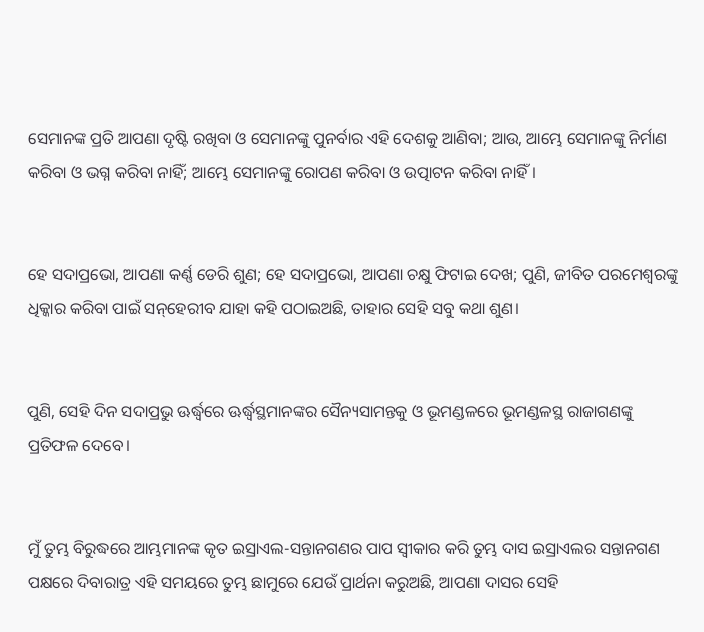ସେମାନଙ୍କ ପ୍ରତି ଆପଣା ଦୃଷ୍ଟି ରଖିବା ଓ ସେମାନଙ୍କୁ ପୁନର୍ବାର ଏହି ଦେଶକୁ ଆଣିବା; ଆଉ, ଆମ୍ଭେ ସେମାନଙ୍କୁ ନିର୍ମାଣ କରିବା ଓ ଭଗ୍ନ କରିବା ନାହିଁ; ଆମ୍ଭେ ସେମାନଙ୍କୁ ରୋପଣ କରିବା ଓ ଉତ୍ପାଟନ କରିବା ନାହିଁ।


ହେ ସଦାପ୍ରଭୋ, ଆପଣା କର୍ଣ୍ଣ ଡେରି ଶୁଣ; ହେ ସଦାପ୍ରଭୋ, ଆପଣା ଚକ୍ଷୁ ଫିଟାଇ ଦେଖ; ପୁଣି, ଜୀବିତ ପରମେଶ୍ୱରଙ୍କୁ ଧିକ୍କାର କରିବା ପାଇଁ ସନ୍‍‌‌ହେରୀବ ଯାହା କହି ପଠାଇଅଛି, ତାହାର ସେହି ସବୁ କଥା ଶୁଣ।


ପୁଣି, ସେହି ଦିନ ସଦାପ୍ରଭୁ ଊର୍ଦ୍ଧ୍ୱରେ ଊର୍ଦ୍ଧ୍ୱସ୍ଥମାନଙ୍କର ସୈନ୍ୟସାମନ୍ତକୁ ଓ ଭୂମଣ୍ଡଳରେ ଭୂମଣ୍ଡଳସ୍ଥ ରାଜାଗଣଙ୍କୁ ପ୍ରତିଫଳ ଦେବେ।


ମୁଁ ତୁମ୍ଭ ବିରୁଦ୍ଧରେ ଆମ୍ଭମାନଙ୍କ କୃତ ଇସ୍ରାଏଲ-ସନ୍ତାନଗଣର ପାପ ସ୍ୱୀକାର କରି ତୁମ୍ଭ ଦାସ ଇସ୍ରାଏଲର ସନ୍ତାନଗଣ ପକ୍ଷରେ ଦିବାରାତ୍ର ଏହି ସମୟରେ ତୁମ୍ଭ ଛାମୁରେ ଯେଉଁ ପ୍ରାର୍ଥନା କରୁଅଛି, ଆପଣା ଦାସର ସେହି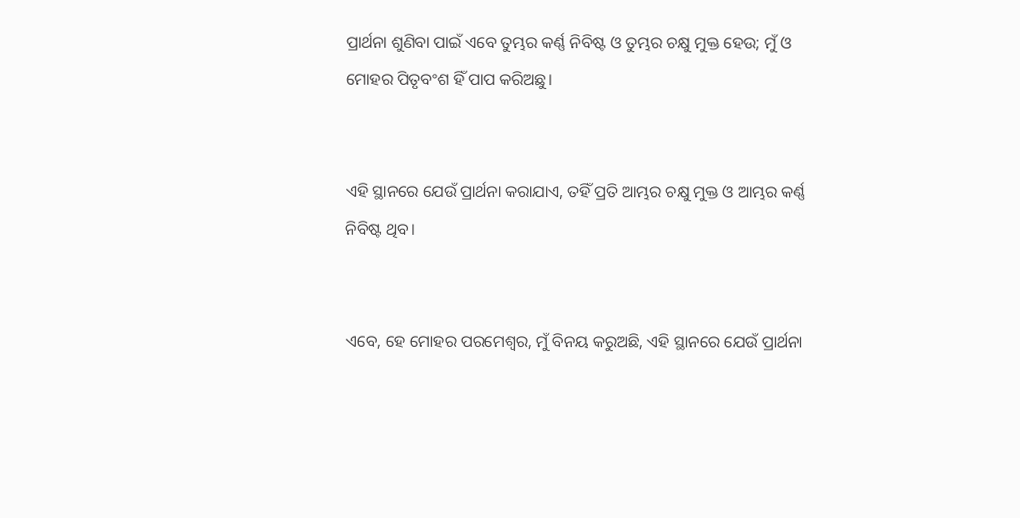ପ୍ରାର୍ଥନା ଶୁଣିବା ପାଇଁ ଏବେ ତୁମ୍ଭର କର୍ଣ୍ଣ ନିବିଷ୍ଟ ଓ ତୁମ୍ଭର ଚକ୍ଷୁ ମୁକ୍ତ ହେଉ; ମୁଁ ଓ ମୋହର ପିତୃବଂଶ ହିଁ ପାପ କରିଅଛୁ।


ଏହି ସ୍ଥାନରେ ଯେଉଁ ପ୍ରାର୍ଥନା କରାଯାଏ, ତହିଁ ପ୍ରତି ଆମ୍ଭର ଚକ୍ଷୁ ମୁକ୍ତ ଓ ଆମ୍ଭର କର୍ଣ୍ଣ ନିବିଷ୍ଟ ଥିବ।


ଏବେ, ହେ ମୋହର ପରମେଶ୍ୱର, ମୁଁ ବିନୟ କରୁଅଛି, ଏହି ସ୍ଥାନରେ ଯେଉଁ ପ୍ରାର୍ଥନା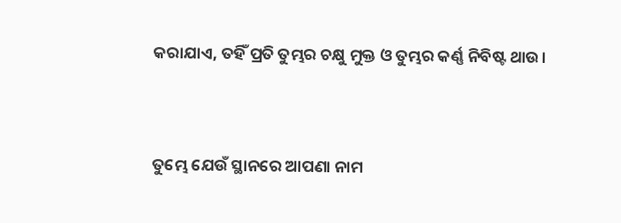କରାଯାଏ, ତହିଁ ପ୍ରତି ତୁମ୍ଭର ଚକ୍ଷୁ ମୁକ୍ତ ଓ ତୁମ୍ଭର କର୍ଣ୍ଣ ନିବିଷ୍ଟ ଥାଉ।


ତୁମ୍ଭେ ଯେଉଁ ସ୍ଥାନରେ ଆପଣା ନାମ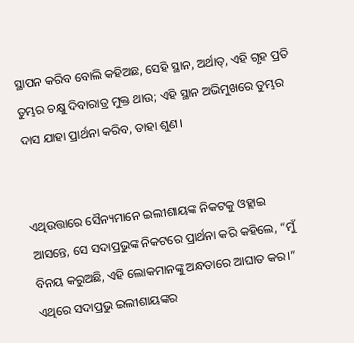ସ୍ଥାପନ କରିବ ବୋଲି କହିଅଛ, ସେହି ସ୍ଥାନ, ଅର୍ଥାତ୍‍, ଏହି ଗୃହ ପ୍ରତି ତୁମ୍ଭର ଚକ୍ଷୁ ଦିବାରାତ୍ର ମୁକ୍ତ ଥାଉ; ଏହି ସ୍ଥାନ ଅଭିମୁଖରେ ତୁମ୍ଭର ଦାସ ଯାହା ପ୍ରାର୍ଥନା କରିବ, ତାହା ଶୁଣ।


ଏଥିଉତ୍ତାରେ ସୈନ୍ୟମାନେ ଇଲୀଶାୟଙ୍କ ନିକଟକୁ ଓହ୍ଲାଇ ଆସନ୍ତେ, ସେ ସଦାପ୍ରଭୁଙ୍କ ନିକଟରେ ପ୍ରାର୍ଥନା କରି କହିଲେ, “ମୁଁ ବିନୟ କରୁଅଛି, ଏହି ଲୋକମାନଙ୍କୁ ଅନ୍ଧତାରେ ଆଘାତ କର।” ଏଥିରେ ସଦାପ୍ରଭୁ ଇଲୀଶାୟଙ୍କର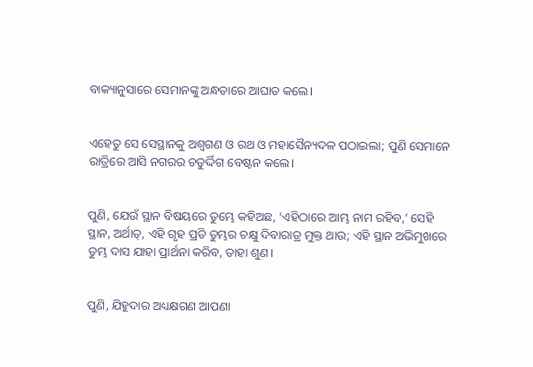ବାକ୍ୟାନୁସାରେ ସେମାନଙ୍କୁ ଅନ୍ଧତାରେ ଆଘାତ କଲେ।


ଏହେତୁ ସେ ସେସ୍ଥାନକୁ ଅଶ୍ୱଗଣ ଓ ରଥ ଓ ମହାସୈନ୍ୟଦଳ ପଠାଇଲା; ପୁଣି ସେମାନେ ରାତ୍ରିରେ ଆସି ନଗରର ଚତୁର୍ଦ୍ଦିଗ ବେଷ୍ଟନ କଲେ।


ପୁଣି, ଯେଉଁ ସ୍ଥାନ ବିଷୟରେ ତୁମ୍ଭେ କହିଅଛ, ‘ଏହିଠାରେ ଆମ୍ଭ ନାମ ରହିବ,’ ସେହି ସ୍ଥାନ, ଅର୍ଥାତ୍‍, ଏହି ଗୃହ ପ୍ରତି ତୁମ୍ଭର ଚକ୍ଷୁ ଦିବାରାତ୍ର ମୁକ୍ତ ଥାଉ; ଏହି ସ୍ଥାନ ଅଭିମୁଖରେ ତୁମ୍ଭ ଦାସ ଯାହା ପ୍ରାର୍ଥନା କରିବ, ତାହା ଶୁଣ।


ପୁଣି, ଯିହୁଦାର ଅଧ୍ୟକ୍ଷଗଣ ଆପଣା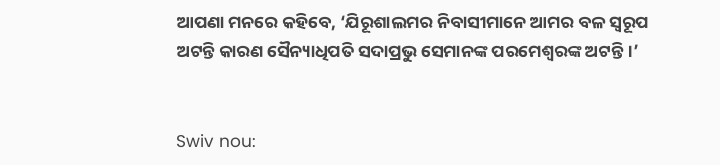ଆପଣା ମନରେ କହିବେ, ‘ଯିରୂଶାଲମର ନିବାସୀମାନେ ଆମର ବଳ ସ୍ୱରୂପ ଅଟନ୍ତି କାରଣ ସୈନ୍ୟାଧିପତି ସଦାପ୍ରଭୁ ସେମାନଙ୍କ ପରମେଶ୍ୱରଙ୍କ ଅଟନ୍ତି।’


Swiv nou: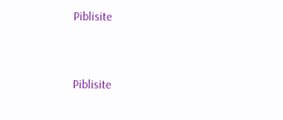Piblisite


Piblisite